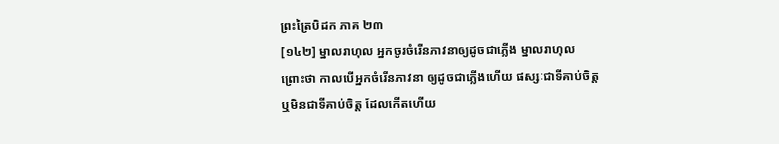ព្រះត្រៃបិដក ភាគ ២៣
[១៤២] ម្នាលរាហុល អ្នកចូរចំរើនភាវនាឲ្យដូចជាភ្លើង ម្នាលរាហុល ព្រោះថា កាលបើអ្នកចំរើនភាវនា ឲ្យដូចជាភ្លើងហើយ ផស្សៈជាទីគាប់ចិត្ត ឬមិនជាទីគាប់ចិត្ត ដែលកើតហើយ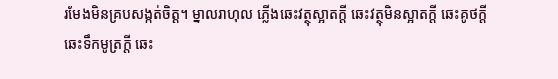រមែងមិនគ្របសង្កត់ចិត្ត។ ម្នាលរាហុល ភ្លើងឆេះវត្ថុស្អាតក្តី ឆេះវត្ថុមិនស្អាតក្តី ឆេះគូថក្តី ឆេះទឹកមូត្រក្តី ឆេះ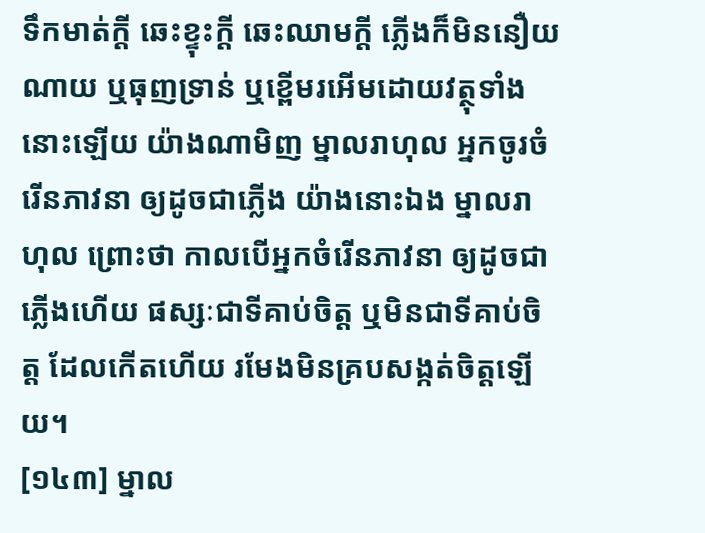ទឹកមាត់ក្តី ឆេះខ្ទុះក្តី ឆេះឈាមក្តី ភ្លើងក៏មិននឿយណាយ ឬធុញទ្រាន់ ឬខ្ពើមរអើមដោយវត្ថុទាំងនោះឡើយ យ៉ាងណាមិញ ម្នាលរាហុល អ្នកចូរចំរើនភាវនា ឲ្យដូចជាភ្លើង យ៉ាងនោះឯង ម្នាលរាហុល ព្រោះថា កាលបើអ្នកចំរើនភាវនា ឲ្យដូចជាភ្លើងហើយ ផស្សៈជាទីគាប់ចិត្ត ឬមិនជាទីគាប់ចិត្ត ដែលកើតហើយ រមែងមិនគ្របសង្កត់ចិត្តឡើយ។
[១៤៣] ម្នាល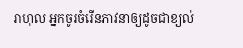រាហុល អ្នកចូរចំរើនភាវនាឲ្យដូចជាខ្យល់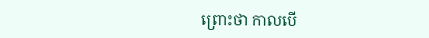ព្រោះថា កាលបើ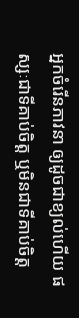អ្នកចំរើនភាវនា ឲ្យដូចជាខ្យល់ហើយ ផស្សៈជាទីគាប់ចិត្ត ឬមិនជាទីគាប់ចិត្ត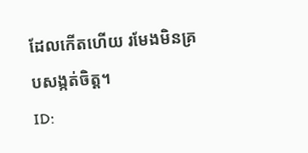ដែលកើតហើយ រមែងមិនគ្របសង្កត់ចិត្ត។
ID: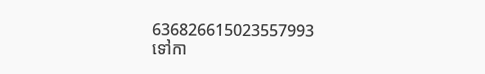636826615023557993
ទៅកា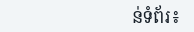ន់ទំព័រ៖